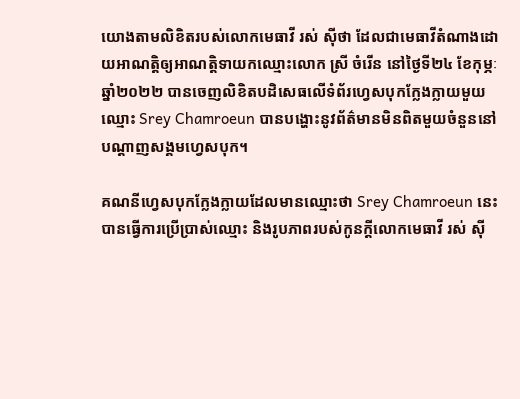យោងតាមលិខិតរបស់លោកមេធាវី រស់ ស៊ីថា ដែលជាមេធាវីតំណាងដោយអាណត្តិឲ្យអាណត្តិទាយកឈ្មោះលោក ស្រី ចំរើន នៅថ្ងៃទី២៤ ខែកុម្ភៈ ឆ្នាំ២០២២ បានចេញលិខិតបដិសេធលើទំព័រហ្វេសបុកក្លែងក្លាយមួយឈ្មោះ Srey Chamroeun បានបង្ហោះនូវព័ត៌មានមិនពិតមួយចំនួននៅបណ្ដាញសង្គមហ្វេសបុក។

គណនីហ្វេសបុកក្លែងក្លាយដែលមានឈ្មោះថា Srey Chamroeun នេះបានធ្វើការប្រើប្រាស់ឈ្មោះ និងរូបភាពរបស់កូនក្ដីលោកមេធាវី រស់ ស៊ី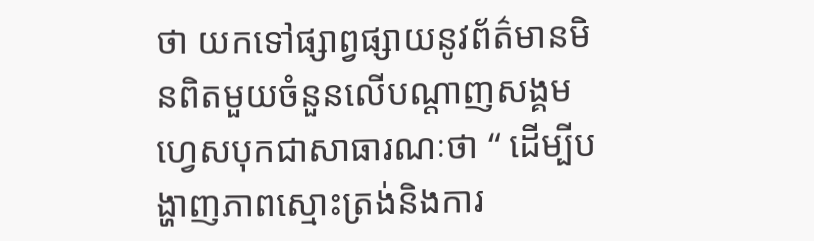ថា យកទៅផ្សាព្វផ្សាយនូវព័ត៌មានមិនពិតមួយចំនួនលើបណ្ដាញសង្គមហ្វេសបុកជាសាធារណៈថា “ ដើម្បីបង្ហាញភាពស្មោះត្រង់និងការ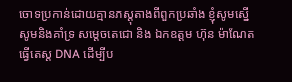ចោទប្រកាន់ដោយគ្មានភស្តុតាងពីពួកប្រឆាំង ខ្ញុំសូមស្នើសូមនិងគាំទ្រ សម្ដេចតេជោ និង ឯកឧត្តម ហ៊ុន ម៉ាណែត ធ្វើតេស្ត DNA ដើម្បីប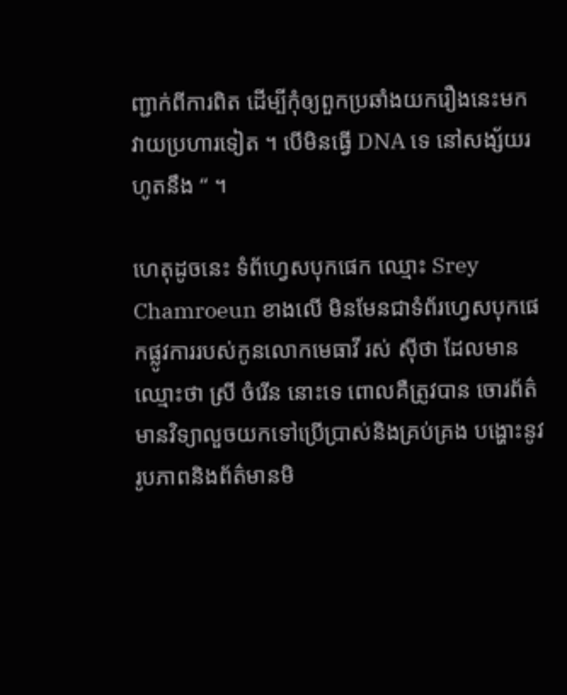ញ្ជាក់ពីការពិត ដើម្បីកុំឲ្យពួកប្រឆាំងយករឿងនេះមកវាយប្រហារទៀត ។ បើមិនធ្វើ DNA ទេ នៅសង្ស័យរហូតនឹង “ ។

ហេតុដូចនេះ ទំព័ហ្វេសបុកផេក ឈ្មោះ Srey Chamroeun ខាងលើ មិនមែនជាទំព័រហ្វេសបុកផេកផ្លូវការរបស់កូនលោកមេធាវី រស់ ស៊ីថា ដែលមានឈ្មោះថា ស្រី ចំរើន នោះទេ ពោលគឺត្រូវបាន ចោរព័ត៌មានវិទ្យាលួចយកទៅប្រើប្រាស់និងគ្រប់គ្រង បង្ហោះនូវរូបភាពនិងព័ត៌មានមិ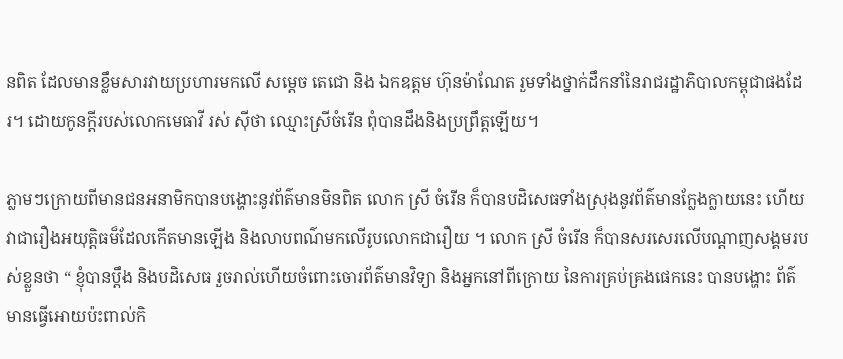នពិត ដែលមានខ្លឹមសារវាយប្រហារមកលើ សម្ដេច តេជោ និង ឯកឧត្តម ហ៊ុនម៉ាណែត រួមទាំងថ្នាក់ដឹកនាំនៃរាជរដ្ឋាភិបាលកម្ពុជាផងដែរ។ ដោយកូនក្ដីរបស់លោកមេធាវី រស់ ស៊ីថា ឈ្មោះស្រីចំរើន ពុំបានដឹងនិងប្រព្រឹត្តឡើយ។

ភ្លាមៗក្រោយពីមានជនអនាមិកបានបង្ហោះនូវព័ត៌មានមិនពិត លោក ស្រី ចំរើន ក៏បានបដិសេធទាំងស្រុងនូវព័ត៌មានក្លែងក្លាយនេះ ហើយវាជារឿងអយុត្តិធម៏ដែលកើតមានឡើង និងលាបពណ៌មកលើរូបលោកជារឿយ ។ លោក ស្រី ចំរើន ក៏បានសរសេរលើបណ្ដាញសង្គមរបស់ខ្លួនថា “ ខ្ញុំបានប្តឹង និងបដិសេធ រួចរាល់ហេីយចំពោះចោរព័ត៌មានវិទ្យា និងអ្នកនៅពីក្រោយ នៃការគ្រប់គ្រងផេកនេះ បានបង្ហោះ ព័ត៌មានធ្វេីអោយប៉ះពាល់កិ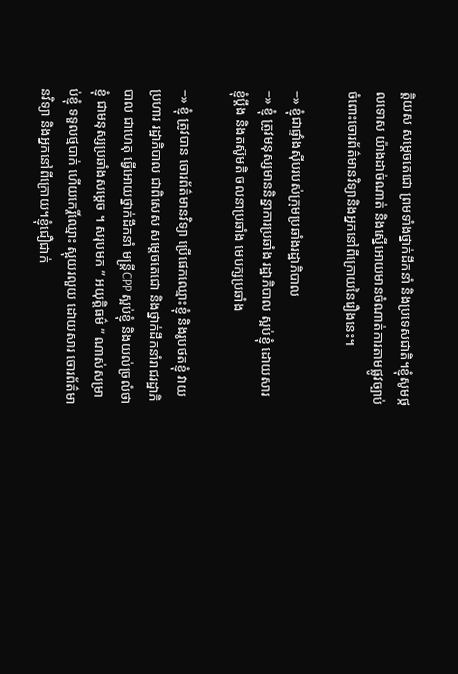ត្តិយស សម្តេចតេជោ ព្រមទាំងថ្នាក់ដឹកនាំ និងប្រទេសជាតិ។ខ្ញុំសូមថ្កលទោស យ៉ាងដាច់ណាត់ និងស្នេីអោយមានចំណាត់ការតាមផ្លូវច្បាប់ ចំពោះចោរព័ត៌មានវិទ្យានិងអ្នកនៅពីក្រោយនៃរឿងនេះ។

−» ខ្ញុំជាផ្ទាំងស៊ីបរបស់ក្រុមប្រឆាំងរដ្ឋាភិបាល
−» ខ្ញុំ ត្រូវមនុស្សមាននិន្នាការប្រឆាំង រដ្ឋាភិបាល ស្អប់ខ្ញុំ ដោយសារ ខ្ញុំប្តឹង និងតស៊ូមតិ ចលនាប្រឆាំង មេបក្សប្រឆាំង

−» ខ្ញុំ ត្រូវបាន ចោរព័ត៌មានវិទ្យា ប្រេីផេកឈ្មោះខ្ញុំ និងរូបថតខ្ញុំ វាយប្រហារ រដ្ឋាភិបាល ជាពិសេស សម្តេចតេជោ និងថ្នាក់ដឹកនាំរាជរដ្ឋាភិបាល ជាហេតុ ធ្វេីអោយថ្នាក់ដឹកនាំ មន្ត្រីCPP ស្អប់ខ្ញុំ និងយល់ច្រលំថា ខ្ញុំ ជាមនុស្សប្រឆាំងសម្តេច ។ សរុបមក ” អយុត្តិធម៌ ” ណាស់សម្រាប់ខ្ញុំ ទទួលថ្មបាក់ ហេីយកេរ្តិ៍ឈ្មោះ ស្អុយរលួយ ដោយសារ ចោរព័ត៌មានវិទ្យា និងអ្នកនៅពីក្រោយ។ខ្ញុំជឿជាក់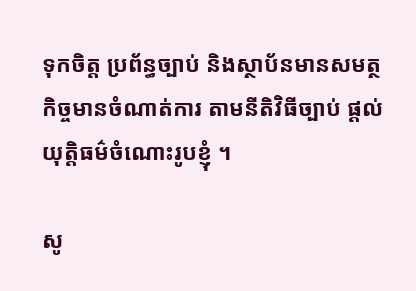ទុកចិត្ត ប្រព័ន្ធច្បាប់ និងស្ថាប័នមានសមត្ថកិច្ចមានចំណាត់ការ តាមនីតិវិធីច្បាប់ ផ្តល់យុត្តិធម៌ចំណោះរូបខ្ញុំ ។

សូ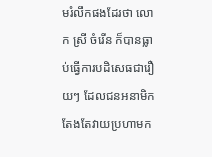មរំលឹកផងដែរថា លោក ស្រី ចំរើន ក៏បានធ្លាប់ធ្វើការបដិសេធជារឿយៗ ដែលជនអនាមិកតែងតែវាយប្រហាមក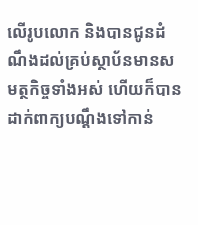លើរូបលោក និងបានជូនដំណឹងដល់គ្រប់ស្ថាប័នមានសមត្ថកិច្ចទាំងអស់ ហើយក៏បានដាក់ពាក្យបណ្ដឹងទៅកាន់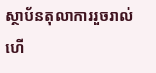ស្ថាប័នតុលាការរួចរាល់ហើ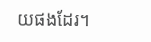យផងដែរ។